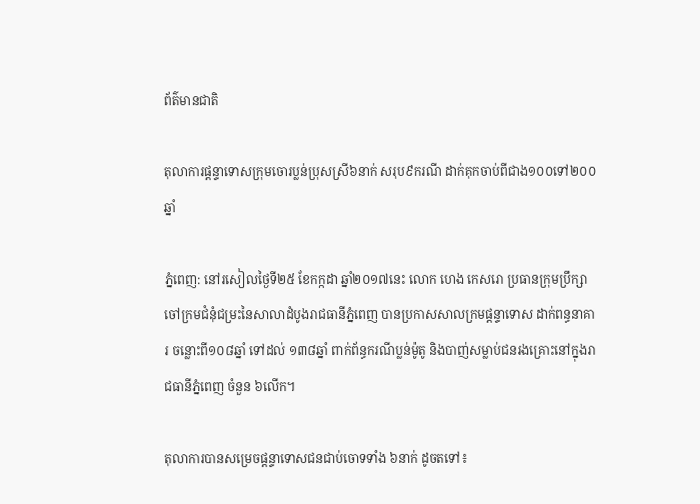ព័ត៌មានជាតិ

តុលាការផ្តន្ទាទោសក្រុមចោរប្លន់ប្រុសស្រី៦នាក់ សរុប៩ករណី ដាក់គុកចាប់ពីជាង១០០ទៅ២០០ឆ្នាំ

ភ្នំពេញ: នៅរសៀលថ្ងៃទី២៥ ខែកក្កដា ឆ្នាំ២០១៧នេះ លោក ហេង កេសរោ ប្រធានក្រុមប្រឹក្សាចៅក្រមជំនុំជម្រះនៃសាលាដំបូងរាជធានីភ្នំពេញ បានប្រកាសសាលក្រមផ្តន្ទាទោស ដាក់ពន្ធនាគារ ចន្លោះពី១០៨ឆ្នាំ ទៅដល់ ១៣៨ឆ្នាំ ពាក់ព័ន្ធករណីប្លន់ម៉ូតូ និងបាញ់សម្លាប់ជនរងគ្រោះនៅក្នុងរាជធានីភ្នំពេញ ចំនួន ៦លើក។

តុលាការបានសម្រេចផ្តន្ទាទោសជនជាប់ចោទទាំង ៦នាក់ ដូចតទៅ៖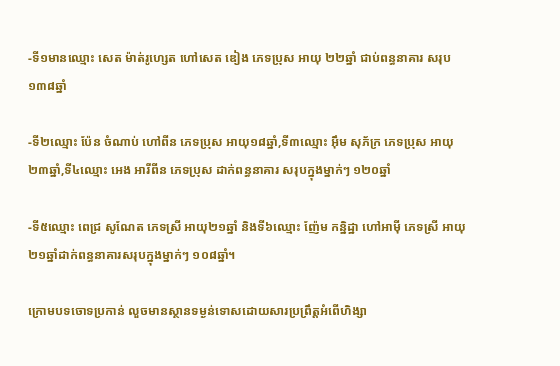-ទី១មានឈ្មោះ សេត ម៉ាត់រូហ្សេត ហៅសេត ឌៀង ភេទប្រុស អាយុ ២២ឆ្នាំ ជាប់ពន្ធនាគារ សរុប១៣៨ឆ្នាំ

-ទី២ឈ្មោះ ប៉ែន ចំណាប់ ហៅពីន ភេទប្រុស អាយុ១៨ឆ្នាំ,ទី៣ឈ្មោះ អ៊ឹម សុភ័ក្រ ភេទប្រុស អាយុ២៣ឆ្នាំ,ទី៤ឈ្មោះ អេង អារីពីន ភេទប្រុស ដាក់ពន្ធនាគារ សរុបក្នុងម្នាក់ៗ ១២០ឆ្នាំ

-ទី៥ឈ្មោះ ពេជ្រ សូណែត ភេទស្រី អាយុ២១ឆ្នាំ និងទី៦ឈ្មោះ ញ៉ែម កន្និដ្ឋា ហៅអាម៉ី ភេទស្រី អាយុ២១ឆ្នាំដាក់ពន្ធនាគារសរុបក្នុងម្នាក់ៗ ១០៨ឆ្នាំ។

ក្រោមបទចោទប្រកាន់ លួចមានស្ថានទម្ងន់ទោសដោយសារប្រព្រឹត្តអំពើហិង្សា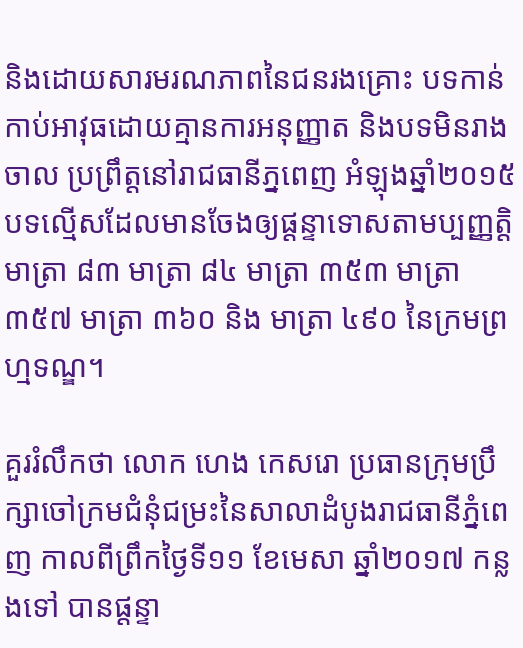និងដោយសារមរណភាពនៃជនរងគ្រោះ បទកាន់កាប់អាវុធដោយគ្មានការអនុញ្ញាត និងបទមិនរាងចាល ប្រព្រឹត្តនៅរាជធានីភ្នពេញ អំឡុងឆ្នាំ២០១៥បទល្មើសដែលមានចែងឲ្យផ្តន្ទាទោសតាមប្បញ្ញត្តិមាត្រា ៨៣ មាត្រា ៨៤ មាត្រា ៣៥៣ មាត្រា ៣៥៧ មាត្រា ៣៦០ និង មាត្រា ៤៩០ នៃក្រមព្រហ្មទណ្ឌ។

គួររំលឹកថា លោក ហេង កេសរោ ប្រធានក្រុមប្រឹក្សាចៅក្រមជំនុំជម្រះនៃសាលាដំបូងរាជធានីភ្នំពេញ កាលពីព្រឹកថ្ងៃទី១១ ខែមេសា ឆ្នាំ២០១៧ កន្លងទៅ បានផ្តន្ទា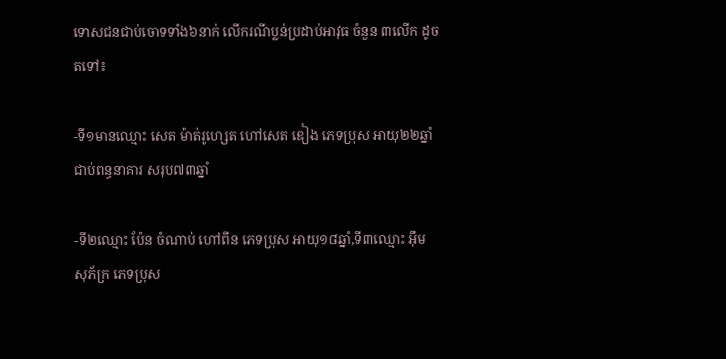ទោសជនជាប់ចោទទាំង៦នាក់ លើករណីប្លន់ប្រដាប់អាវុធ ចំនួន ៣លើក ដូចតទៅ៖

-ទី១មានឈ្មោះ សេត ម៉ាត់រូហ្សេត ហៅសេត ឌៀង ភេទប្រុស អាយុ២២ឆ្នាំ ជាប់ពន្ធនាគារ សរុប៧៣ឆ្នាំ

-ទី២ឈ្មោះ ប៉ែន ចំណាប់ ហៅពីន ភេទប្រុស អាយុ១៨ឆ្នាំ,ទី៣ឈ្មោះ អ៊ឹម សុភ័ក្រ ភេទប្រុស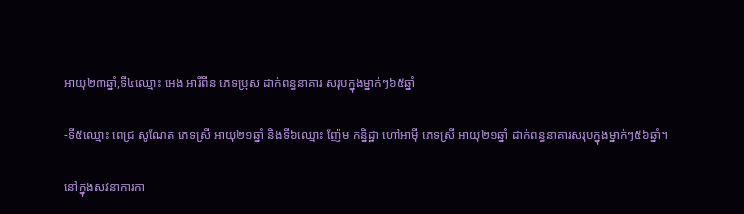អាយុ២៣ឆ្នាំ,ទី៤ឈ្មោះ អេង អារីពីន ភេទប្រុស ដាក់ពន្ធនាគារ សរុបក្នុងម្នាក់ៗ៦៥ឆ្នាំ

-ទី៥ឈ្មោះ ពេជ្រ សូណែត ភេទស្រី អាយុ២១ឆ្នាំ និងទី៦ឈ្មោះ ញ៉ែម កន្និដ្ឋា ហៅអាម៉ី ភេទស្រី អាយុ២១ឆ្នាំ ដាក់ពន្ធនាគារសរុបក្នុងម្នាក់ៗ៥៦ឆ្នាំ។

នៅក្នុងសវនាការកា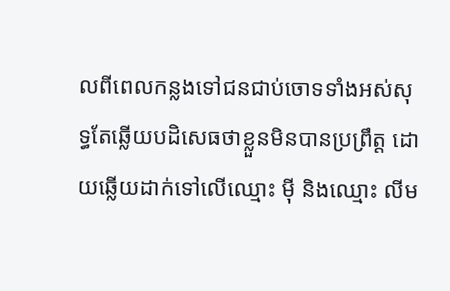លពីពេលកន្លងទៅជនជាប់ចោទទាំងអស់សុទ្ធតែឆ្លើយបដិសេធថាខ្លួនមិនបានប្រព្រឹត្ត ដោយឆ្លើយដាក់ទៅលើឈ្មោះ ម៉ី និងឈ្មោះ លីម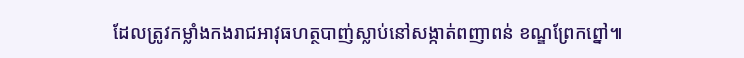ដែលត្រូវកម្លាំងកងរាជអាវុធហត្ថបាញ់ស្លាប់នៅសង្កាត់ពញាពន់ ខណ្ឌព្រែកព្នៅ៕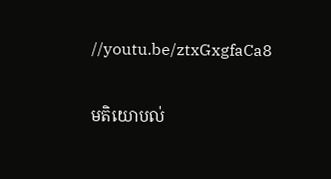//youtu.be/ztxGxgfaCa8

មតិយោបល់